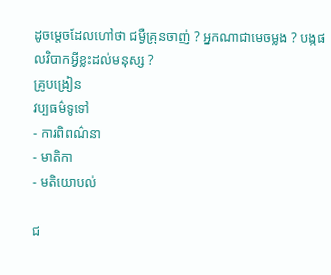ដូចម្តេចដែលហៅថា ជម្ងឺគ្រុនចាញ់ ? អ្នកណាជាមេចម្លង ? បង្កផលវិបាកអ្វីខ្លះដល់មនុស្ស ?
គ្រូបង្រៀន
វប្បធម៌ទូទៅ
- ការពិពណ៌នា
- មាតិកា
- មតិយោបល់

ជ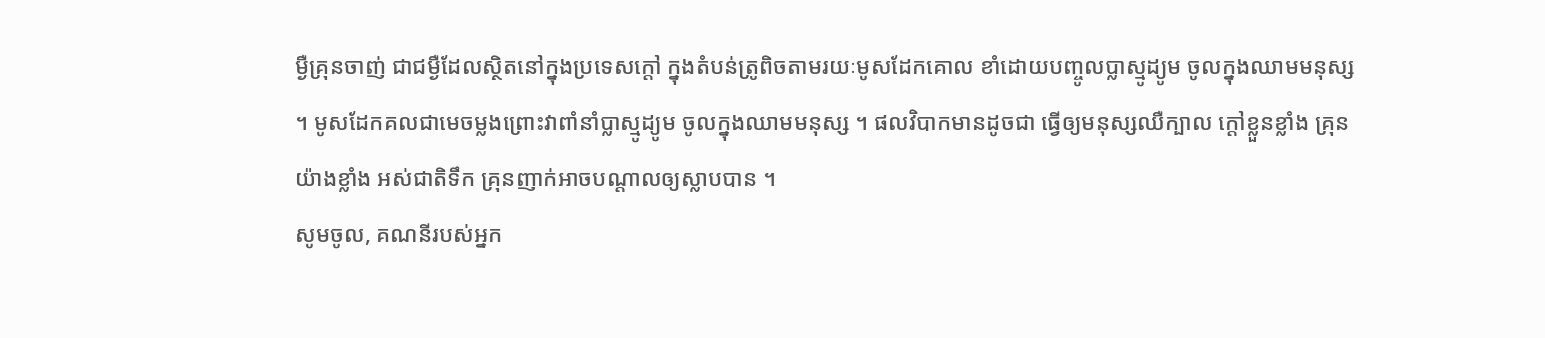ម្ងឺគ្រុនចាញ់ ជាជម្ងឺដែលស្ថិតនៅក្នុងប្រទេសក្តៅ ក្នុងតំបន់ត្រូពិចតាមរយៈមូសដែកគោល ខាំដោយបញ្ចូលប្លាស្មូដ្យូម ចូលក្នុងឈាមមនុស្ស ។ មូសដែកគលជាមេចម្លងព្រោះវាពាំនាំប្លាស្មូដ្យូម ចូលក្នុងឈាមមនុស្ស ។ ផលវិបាកមានដូចជា ធ្វើឲ្យមនុស្សឈឺក្បាល ក្តៅខ្លួនខ្លាំង គ្រុនយ៉ាងខ្លាំង អស់ជាតិទឹក គ្រុនញាក់អាចបណ្តាលឲ្យស្លាបបាន ។
សូមចូល, គណនីរបស់អ្នក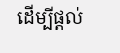ដើម្បីផ្តល់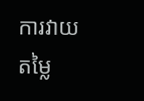ការវាយតម្លៃ